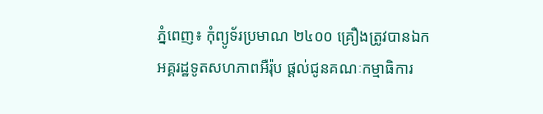ភ្នំពេញ៖ កុំព្យូទ័រប្រមាណ ២៤០០ គ្រឿងត្រូវបានឯកអគ្គរដ្ឋទូតសហភាពអឺរ៉ុប ផ្ដល់ជូនគណៈកម្មាធិការ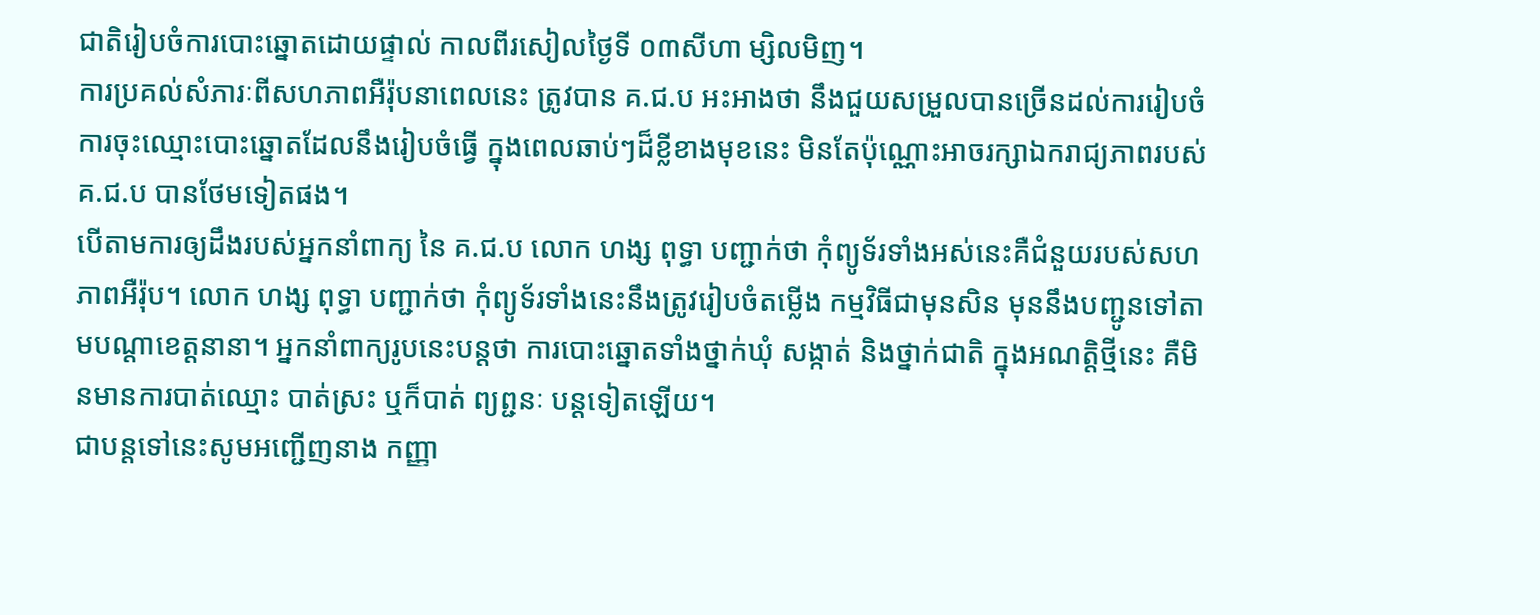ជាតិរៀបចំការបោះឆ្នោតដោយផ្ទាល់ កាលពីរសៀលថ្ងៃទី ០៣សីហា ម្សិលមិញ។
ការប្រគល់សំភារៈពីសហភាពអឺរ៉ុបនាពេលនេះ ត្រូវបាន គ.ជ.ប អះអាងថា នឹងជួយសម្រួលបានច្រើនដល់ការរៀបចំការចុះឈ្មោះបោះឆ្នោតដែលនឹងរៀបចំធ្វើ ក្នុងពេលឆាប់ៗដ៏ខ្លីខាងមុខនេះ មិនតែប៉ុណ្ណោះអាចរក្សាឯករាជ្យភាពរបស់ គ.ជ.ប បានថែមទៀតផង។
បើតាមការឲ្យដឹងរបស់អ្នកនាំពាក្យ នៃ គ.ជ.ប លោក ហង្ស ពុទ្ធា បញ្ជាក់ថា កុំព្យូទ័រទាំងអស់នេះគឺជំនួយរបស់សហភាពអឺរ៉ុប។ លោក ហង្ស ពុទ្ធា បញ្ជាក់ថា កុំព្យូទ័រទាំងនេះនឹងត្រូវរៀបចំតម្លើង កម្មវិធីជាមុនសិន មុននឹងបញ្ជូនទៅតាមបណ្ដាខេត្ដនានា។ អ្នកនាំពាក្យរូបនេះបន្ដថា ការបោះឆ្នោតទាំងថ្នាក់ឃុំ សង្កាត់ និងថ្នាក់ជាតិ ក្នុងអណត្ដិថ្មីនេះ គឺមិនមានការបាត់ឈ្មោះ បាត់ស្រះ ឬក៏បាត់ ព្យព្ជនៈ បន្ដទៀតឡើយ។
ជាបន្ដទៅនេះសូមអញ្ជើញនាង កញ្ញា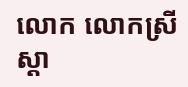លោក លោកស្រី ស្ដា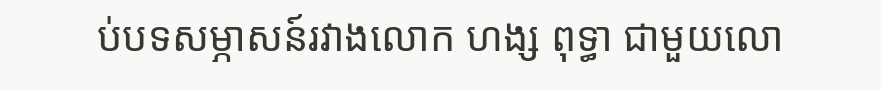ប់បទសម្ភាសន៍រវាងលោក ហង្ស ពុទ្ធា ជាមួយលោ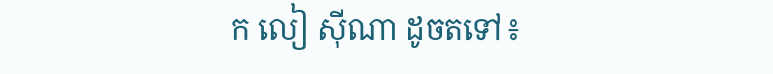ក លៀ ស៊ីណា ដូចតទៅ៖